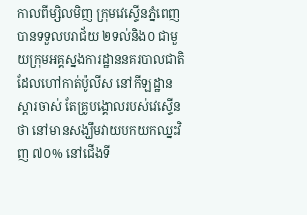កាលពីម្សិលមិញ ក្រុមវេស្ទើនភ្នំពេញ បានទទួលបរាជ័យ ២ទល់និង០ ជាមួយក្រុមអគ្គស្នងការដ្ឋាននគរបាលជាតិ ដែលហៅកាត់ប៉ូលីស នៅកីឡដ្ឋានស្តារចាស់ តែគ្រូបង្គោលរបស់វេស្ទើនថា នៅមានសង្ឃឹមវាយបកយកឈ្នះវិញ ៧០% នៅជើងទី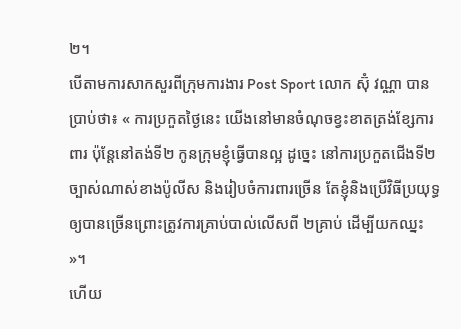២។
បើតាមការសាកសួរពីក្រុមការងារ Post Sport លោក ស៊ុំ វណ្ណា បានប្រាប់ថា៖ « ការប្រកួតថ្ងៃនេះ យើងនៅមានចំណុចខ្វះខាតត្រង់ខ្សែការពារ ប៉ុន្តែនៅតង់ទី២ កូនក្រុមខ្ញុំធ្វើបានល្អ ដូច្នេះ នៅការប្រកួតជើងទី២ ច្បាស់ណាស់ខាងប៉ូលីស និងរៀបចំការពារច្រើន តែខ្ញុំនិងប្រើវិធីប្រយុទ្ធ ឲ្យបានច្រើនព្រោះត្រូវការគ្រាប់បាល់លើសពី ២គ្រាប់ ដើម្បីយកឈ្នះ »។
ហើយ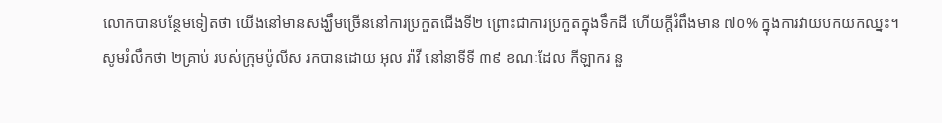លោកបានបន្ថែមទៀតថា យើងនៅមានសង្ឃឹមច្រើននៅការប្រកួតជើងទី២ ព្រោះជាការប្រកួតក្នុងទឹកដី ហើយក្តីរំពឹងមាន ៧០% ក្នុងការវាយបកយកឈ្នះ។
សូមរំលឹកថា ២គ្រាប់ របស់ក្រុមប៉ូលីស រកបានដោយ អុល រ៉ាវី នៅនាទីទី ៣៩ ខណៈដែល កីឡាករ នួ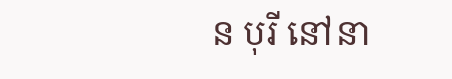ន បុរី នៅនា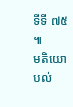ទីទី ៧៥ ៕
មតិយោបល់